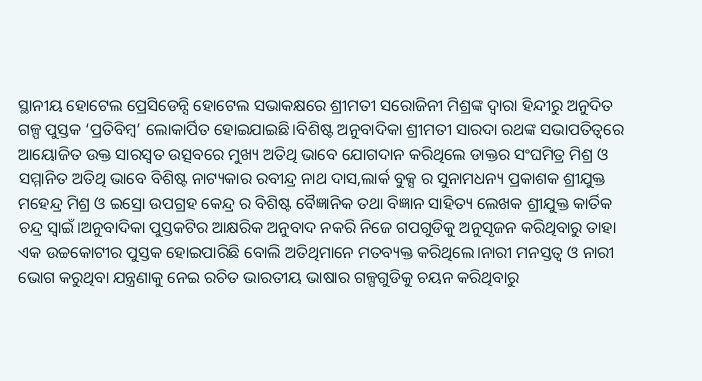ସ୍ଥାନୀୟ ହୋଟେଲ ପ୍ରେସିଡେନ୍ସି ହୋଟେଲ ସଭାକକ୍ଷରେ ଶ୍ରୀମତୀ ସରୋଜିନୀ ମିଶ୍ରଙ୍କ ଦ୍ୱାରା ହିନ୍ଦୀରୁ ଅନୁଦିତ ଗଳ୍ପ ପୁସ୍ତକ ‘ପ୍ରତିବିମ୍ବ’ ଲୋକାର୍ପିତ ହୋଇଯାଇଛି।ବିଶିଷ୍ଟ ଅନୁବାଦିକା ଶ୍ରୀମତୀ ସାରଦା ରଥଙ୍କ ସଭାପତିତ୍ୱରେ ଆୟୋଜିତ ଉକ୍ତ ସାରସ୍ୱତ ଉତ୍ସବରେ ମୁଖ୍ୟ ଅତିଥି ଭାବେ ଯୋଗଦାନ କରିଥିଲେ ଡାକ୍ତର ସଂଘମିତ୍ର ମିଶ୍ର ଓ ସମ୍ମାନିତ ଅତିଥି ଭାବେ ବିଶିଷ୍ଟ ନାଟ୍ୟକାର ରବୀନ୍ଦ୍ର ନାଥ ଦାସ,ଲାର୍କ ବୁକ୍ସ ର ସୁନାମଧନ୍ୟ ପ୍ରକାଶକ ଶ୍ରୀଯୁକ୍ତ ମହେନ୍ଦ୍ର ମିଶ୍ର ଓ ଇସ୍ରୋ ଉପଗ୍ରହ କେନ୍ଦ୍ର ର ବିଶିଷ୍ଟ ବୈଜ୍ଞାନିକ ତଥା ବିଜ୍ଞାନ ସାହିତ୍ୟ ଲେଖକ ଶ୍ରୀଯୁକ୍ତ କାର୍ତିକ ଚନ୍ଦ୍ର ସ୍ୱାଇଁ।ଅନୁବାଦିକା ପୁସ୍ତକଟିର ଆକ୍ଷରିକ ଅନୁବାଦ ନକରି ନିଜେ ଗପଗୁଡିକୁ ଅନୁସୃଜନ କରିଥିବାରୁ ତାହା ଏକ ଉଚ୍ଚକୋଟୀର ପୁସ୍ତକ ହୋଇପାରିଛି ବୋଲି ଅତିଥିମାନେ ମତବ୍ୟକ୍ତ କରିଥିଲେ।ନାରୀ ମନସ୍ତତ୍ୱ ଓ ନାରୀ ଭୋଗ କରୁଥିବା ଯନ୍ତ୍ରଣାକୁ ନେଇ ରଚିତ ଭାରତୀୟ ଭାଷାର ଗଳ୍ପଗୁଡିକୁ ଚୟନ କରିଥିବାରୁ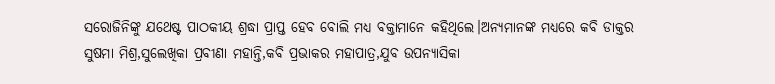ସରୋଜିନିଙ୍କୁ ଯଥେଷ୍ଟ ପାଠକୀୟ ଶ୍ରଦ୍ଧା ପ୍ରାପ୍ତ ହେବ ବୋଲି ମଧ୍ୟ ବକ୍ତାମାନେ କହିଥିଲେ।ଅନ୍ୟମାନଙ୍କ ମଧ୍ୟରେ କବି ଡାକ୍ତର ସୁଷମା ମିଶ୍ର,ସୁଲେଖିକା ପ୍ରବୀଣା ମହାନ୍ତି,କବି ପ୍ରଭାକର ମହାପାତ୍ର,ଯୁବ ଉପନ୍ୟାସିକା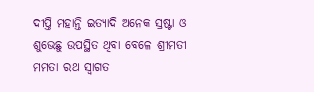ଦୀପ୍ତି ମହାନ୍ତି ଇତ୍ୟାଦି ଅନେକ ସ୍ରଷ୍ଟା ଓ ଶୁଭେଛୁ ଉପସ୍ଥିତ ଥିବା ବେଳେ ଶ୍ରୀମତୀ ମମତା ରଥ ସ୍ୱାଗତ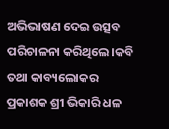ଅଭିଭାଷଣ ଦେଇ ଉତ୍ସବ ପରିଚାଳନା କରିଥିଲେ।କବି ତଥା କାବ୍ୟଲୋକର ପ୍ରକାଶକ ଶ୍ରୀ ଭିକାରି ଧଳ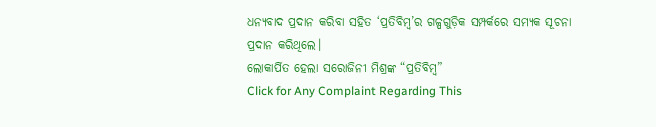ଧନ୍ୟବାଦ ପ୍ରଦାନ କରିବା ସହିତ ‘ପ୍ରତିବିମ୍ବ’ର ଗଳ୍ପଗୁଡ଼ିକ ସମ୍ପର୍କରେ ସମ୍ୟକ ସୂଚନା ପ୍ରଦାନ କରିଥିଲେ।
ଲୋକାର୍ପିତ ହେଲା ସରୋଜିନୀ ମିଶ୍ରଙ୍କ “ପ୍ରତିବିମ୍ବ”
Click for Any Complaint Regarding This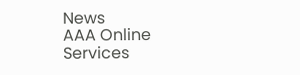News
AAA Online Services